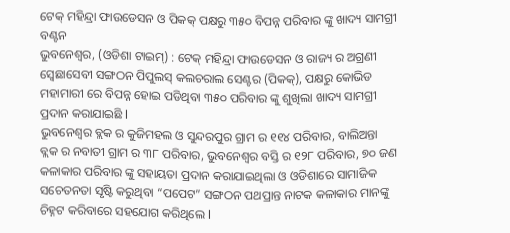ଟେକ୍ ମହିନ୍ଦ୍ରା ଫାଉଡେସନ ଓ ପିକକ୍ ପକ୍ଷରୁ ୩୫୦ ବିପନ୍ନ ପରିବାର ଙ୍କୁ ଖାଦ୍ୟ ସାମଗ୍ରୀ ବଣ୍ଟନ
ଭୁବନେଶ୍ବର, (ଓଡିଶା ଟାଇମ୍) : ଟେକ୍ ମହିନ୍ଦ୍ରା ଫାଉଡେସନ ଓ ରାଜ୍ୟ ର ଅଗ୍ରଣୀ ସ୍ୱେଛାସେବୀ ସଙ୍ଗଠନ ପିପୁଲସ୍ କଲଚରାଲ ସେଣ୍ଟର (ପିକକ୍), ପକ୍ଷରୁ କୋଭିଡ ମହାମାରୀ ରେ ବିପନ୍ନ ହୋଇ ପଡିଥିବା ୩୫୦ ପରିବାର ଙ୍କୁ ଶୁଖିଲା ଖାଦ୍ୟ ସାମଗ୍ରୀ ପ୍ରଦାନ କରାଯାଇଛି l
ଭୁବନେଶ୍ୱର ବ୍ଲକ ର କୁଜିମହଲ ଓ ସୁନ୍ଦରପୁର ଗ୍ରାମ ର ୧୧୪ ପରିବାର, ବାଲିଅନ୍ତା ବ୍ଲକ ର ନବାତୀ ଗ୍ରାମ ର ୩୮ ପରିବାର, ଭୁବନେଶ୍ୱର ବସ୍ତି ର ୧୨୮ ପରିବାର, ୭୦ ଜଣ କଳାକାର ପରିବାର ଙ୍କୁ ସହାୟତା ପ୍ରଦାନ କରାଯାଇଥିଲା ଓ ଓଡିଶାରେ ସାମାଜିକ ସଚେତନତା ସୃଷ୍ଟି କରୁଥିବା “ପପେଟ” ସଙ୍ଗଠନ ପଥପ୍ରାନ୍ତ ନାଟକ କଳାକାର ମାନଙ୍କୁ ଚିହ୍ନଟ କରିବାରେ ସହଯୋଗ କରିଥିଲେ l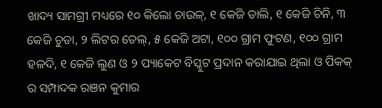ଖାଦ୍ୟ ସାମଗ୍ରୀ ମଧ୍ୟରେ ୧୦ କିଲୋ ଚାଉଳ୍, ୧ କେଜି ଡାଲି, ୧ କେଜି ଚିନି, ୩ କେଜି ଚୁଡା, ୨ ଲିଟର ତେଲ୍, ୫ କେଜି ଅଟା, ୧୦୦ ଗ୍ରାମ ଫୁଟଣ, ୧୦୦ ଗ୍ରାମ ହଳଦି, ୧ କେଜି ଲୁଣ ଓ ୨ ପ୍ୟାକେଟ ବିସ୍କୁଟ ପ୍ରଦାନ କରାଯାଇ ଥିଲା ଓ ପିକକ୍ ର ସମ୍ପାଦକ ରଞନ କୁମାର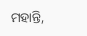ମହାନ୍ତି,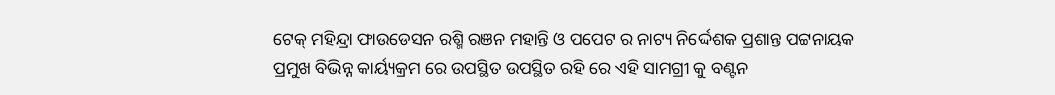ଟେକ୍ ମହିନ୍ଦ୍ରା ଫାଉଡେସନ ରଶ୍ମି ରଞନ ମହାନ୍ତି ଓ ପପେଟ ର ନାଟ୍ୟ ନିର୍ଦ୍ଦେଶକ ପ୍ରଶାନ୍ତ ପଟ୍ଟନାୟକ ପ୍ରମୁଖ ବିଭିନ୍ନ କାର୍ୟ୍ୟକ୍ରମ ରେ ଉପସ୍ଥିତ ଉପସ୍ଥିତ ରହି ରେ ଏହି ସାମଗ୍ରୀ କୁ ବଣ୍ଟନ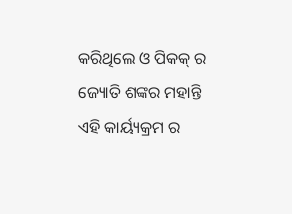କରିଥିଲେ ଓ ପିକକ୍ ର ଜ୍ୟୋତି ଶଙ୍କର ମହାନ୍ତି ଏହି କାର୍ୟ୍ୟକ୍ରମ ର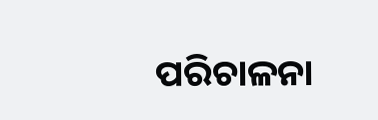ପରିଚାଳନା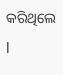କରିଥିଲେ l